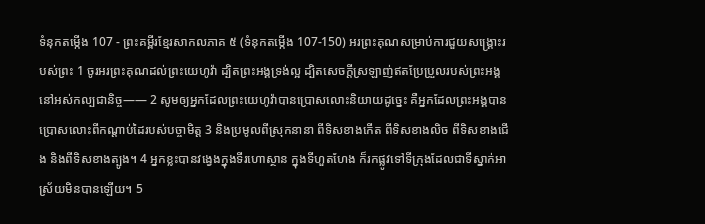ទំនុកតម្កើង 107 - ព្រះគម្ពីរខ្មែរសាកលភាគ ៥ (ទំនុកតម្កើង 107-150) អរព្រះគុណសម្រាប់ការជួយសង្គ្រោះរបស់ព្រះ 1 ចូរអរព្រះគុណដល់ព្រះយេហូវ៉ា ដ្បិតព្រះអង្គទ្រង់ល្អ ដ្បិតសេចក្ដីស្រឡាញ់ឥតប្រែប្រួលរបស់ព្រះអង្គនៅអស់កល្បជានិច្ច—— 2 សូមឲ្យអ្នកដែលព្រះយេហូវ៉ាបានប្រោសលោះនិយាយដូច្នេះ គឺអ្នកដែលព្រះអង្គបានប្រោសលោះពីកណ្ដាប់ដៃរបស់បច្ចាមិត្ត 3 និងប្រមូលពីស្រុកនានា ពីទិសខាងកើត ពីទិសខាងលិច ពីទិសខាងជើង និងពីទិសខាងត្បូង។ 4 អ្នកខ្លះបានវង្វេងក្នុងទីរហោស្ថាន ក្នុងទីហួតហែង ក៏រកផ្លូវទៅទីក្រុងដែលជាទីស្នាក់អាស្រ័យមិនបានឡើយ។ 5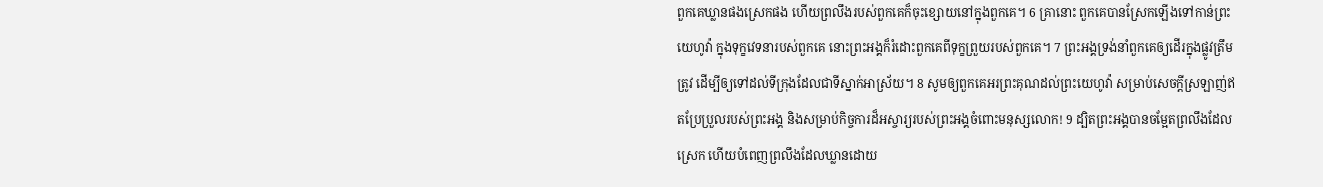ពួកគេឃ្លានផងស្រេកផង ហើយព្រលឹងរបស់ពួកគេក៏ចុះខ្សោយនៅក្នុងពួកគេ។ 6 គ្រានោះ ពួកគេបានស្រែកឡើងទៅកាន់ព្រះយេហូវ៉ា ក្នុងទុក្ខវេទនារបស់ពួកគេ នោះព្រះអង្គក៏រំដោះពួកគេពីទុក្ខព្រួយរបស់ពួកគេ។ 7 ព្រះអង្គទ្រង់នាំពួកគេឲ្យដើរក្នុងផ្លូវត្រឹមត្រូវ ដើម្បីឲ្យទៅដល់ទីក្រុងដែលជាទីស្នាក់អាស្រ័យ។ 8 សូមឲ្យពួកគេអរព្រះគុណដល់ព្រះយេហូវ៉ា សម្រាប់សេចក្ដីស្រឡាញ់ឥតប្រែប្រួលរបស់ព្រះអង្គ និងសម្រាប់កិច្ចការដ៏អស្ចារ្យរបស់ព្រះអង្គចំពោះមនុស្សលោក! 9 ដ្បិតព្រះអង្គបានចម្អែតព្រលឹងដែលស្រេក ហើយបំពេញព្រលឹងដែលឃ្លានដោយ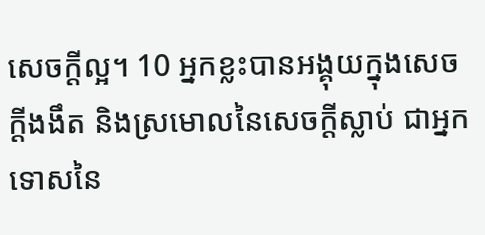សេចក្ដីល្អ។ 10 អ្នកខ្លះបានអង្គុយក្នុងសេចក្ដីងងឹត និងស្រមោលនៃសេចក្ដីស្លាប់ ជាអ្នកទោសនៃ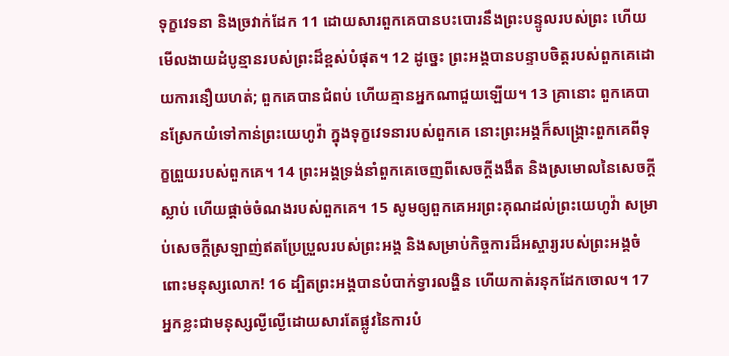ទុក្ខវេទនា និងច្រវាក់ដែក 11 ដោយសារពួកគេបានបះបោរនឹងព្រះបន្ទូលរបស់ព្រះ ហើយមើលងាយដំបូន្មានរបស់ព្រះដ៏ខ្ពស់បំផុត។ 12 ដូច្នេះ ព្រះអង្គបានបន្ទាបចិត្តរបស់ពួកគេដោយការនឿយហត់; ពួកគេបានជំពប់ ហើយគ្មានអ្នកណាជួយឡើយ។ 13 គ្រានោះ ពួកគេបានស្រែកយំទៅកាន់ព្រះយេហូវ៉ា ក្នុងទុក្ខវេទនារបស់ពួកគេ នោះព្រះអង្គក៏សង្គ្រោះពួកគេពីទុក្ខព្រួយរបស់ពួកគេ។ 14 ព្រះអង្គទ្រង់នាំពួកគេចេញពីសេចក្ដីងងឹត និងស្រមោលនៃសេចក្ដីស្លាប់ ហើយផ្ដាច់ចំណងរបស់ពួកគេ។ 15 សូមឲ្យពួកគេអរព្រះគុណដល់ព្រះយេហូវ៉ា សម្រាប់សេចក្ដីស្រឡាញ់ឥតប្រែប្រួលរបស់ព្រះអង្គ និងសម្រាប់កិច្ចការដ៏អស្ចារ្យរបស់ព្រះអង្គចំពោះមនុស្សលោក! 16 ដ្បិតព្រះអង្គបានបំបាក់ទ្វារលង្ហិន ហើយកាត់រនុកដែកចោល។ 17 អ្នកខ្លះជាមនុស្សល្ងីល្ងើដោយសារតែផ្លូវនៃការបំ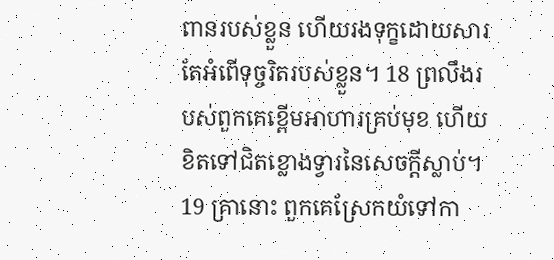ពានរបស់ខ្លួន ហើយរងទុក្ខដោយសារតែអំពើទុច្ចរិតរបស់ខ្លួន។ 18 ព្រលឹងរបស់ពួកគេខ្ពើមអាហារគ្រប់មុខ ហើយខិតទៅជិតខ្លោងទ្វារនៃសេចក្ដីស្លាប់។ 19 គ្រានោះ ពួកគេស្រែកយំទៅកា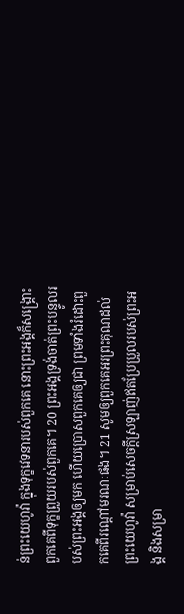ន់ព្រះយេហូវ៉ា ក្នុងទុក្ខវេទនារបស់ពួកគេ នោះព្រះអង្គក៏សង្គ្រោះពួកគេពីទុក្ខព្រួយរបស់ពួកគេ។ 20 ព្រះអង្គទ្រង់ចាត់ព្រះបន្ទូលរបស់ព្រះអង្គឲ្យមក ហើយប្រោសពួកគេឲ្យជា ព្រមទាំងរំដោះពួកគេពីរណ្ដៅមរណៈផង។ 21 សូមឲ្យពួកគេអរព្រះគុណដល់ព្រះយេហូវ៉ា សម្រាប់សេចក្ដីស្រឡាញ់ឥតប្រែប្រួលរបស់ព្រះអង្គ និងសម្រា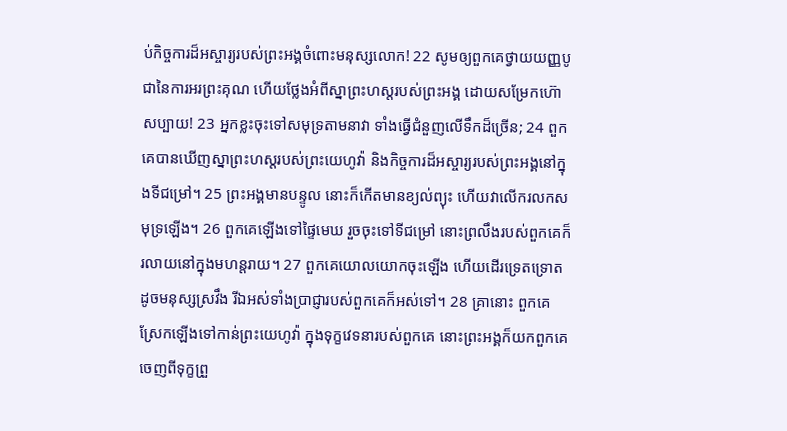ប់កិច្ចការដ៏អស្ចារ្យរបស់ព្រះអង្គចំពោះមនុស្សលោក! 22 សូមឲ្យពួកគេថ្វាយយញ្ញបូជានៃការអរព្រះគុណ ហើយថ្លែងអំពីស្នាព្រះហស្តរបស់ព្រះអង្គ ដោយសម្រែកហ៊ោសប្បាយ! 23 អ្នកខ្លះចុះទៅសមុទ្រតាមនាវា ទាំងធ្វើជំនួញលើទឹកដ៏ច្រើន; 24 ពួកគេបានឃើញស្នាព្រះហស្តរបស់ព្រះយេហូវ៉ា និងកិច្ចការដ៏អស្ចារ្យរបស់ព្រះអង្គនៅក្នុងទីជម្រៅ។ 25 ព្រះអង្គមានបន្ទូល នោះក៏កើតមានខ្យល់ព្យុះ ហើយវាលើករលកសមុទ្រឡើង។ 26 ពួកគេឡើងទៅផ្ទៃមេឃ រួចចុះទៅទីជម្រៅ នោះព្រលឹងរបស់ពួកគេក៏រលាយនៅក្នុងមហន្តរាយ។ 27 ពួកគេយោលយោកចុះឡើង ហើយដើរទ្រេតទ្រោតដូចមនុស្សស្រវឹង រីឯអស់ទាំងប្រាជ្ញារបស់ពួកគេក៏អស់ទៅ។ 28 គ្រានោះ ពួកគេស្រែកឡើងទៅកាន់ព្រះយេហូវ៉ា ក្នុងទុក្ខវេទនារបស់ពួកគេ នោះព្រះអង្គក៏យកពួកគេចេញពីទុក្ខព្រួ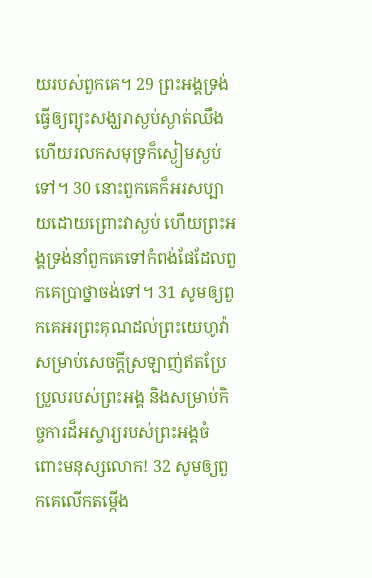យរបស់ពួកគេ។ 29 ព្រះអង្គទ្រង់ធ្វើឲ្យព្យុះសង្ឃរាស្ងប់ស្ងាត់ឈឹង ហើយរលកសមុទ្រក៏ស្ងៀមស្ងប់ទៅ។ 30 នោះពួកគេក៏អរសប្បាយដោយព្រោះវាស្ងប់ ហើយព្រះអង្គទ្រង់នាំពួកគេទៅកំពង់ផែដែលពួកគេប្រាថ្នាចង់ទៅ។ 31 សូមឲ្យពួកគេអរព្រះគុណដល់ព្រះយេហូវ៉ា សម្រាប់សេចក្ដីស្រឡាញ់ឥតប្រែប្រួលរបស់ព្រះអង្គ និងសម្រាប់កិច្ចការដ៏អស្ចារ្យរបស់ព្រះអង្គចំពោះមនុស្សលោក! 32 សូមឲ្យពួកគេលើកតម្កើង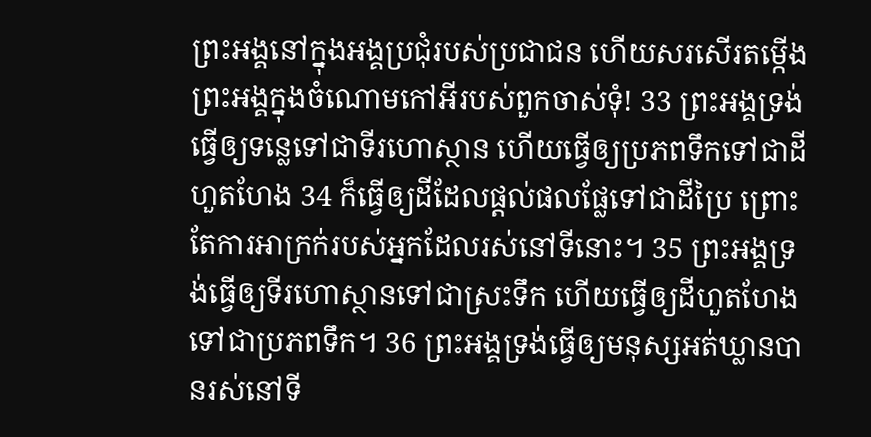ព្រះអង្គនៅក្នុងអង្គប្រជុំរបស់ប្រជាជន ហើយសរសើរតម្កើងព្រះអង្គក្នុងចំណោមកៅអីរបស់ពួកចាស់ទុំ! 33 ព្រះអង្គទ្រង់ធ្វើឲ្យទន្លេទៅជាទីរហោស្ថាន ហើយធ្វើឲ្យប្រភពទឹកទៅជាដីហួតហែង 34 ក៏ធ្វើឲ្យដីដែលផ្ដល់ផលផ្លែទៅជាដីប្រៃ ព្រោះតែការអាក្រក់របស់អ្នកដែលរស់នៅទីនោះ។ 35 ព្រះអង្គទ្រង់ធ្វើឲ្យទីរហោស្ថានទៅជាស្រះទឹក ហើយធ្វើឲ្យដីហួតហែងទៅជាប្រភពទឹក។ 36 ព្រះអង្គទ្រង់ធ្វើឲ្យមនុស្សអត់ឃ្លានបានរស់នៅទី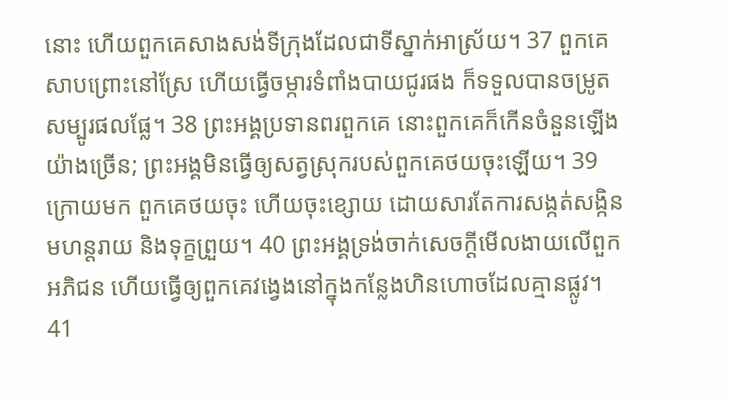នោះ ហើយពួកគេសាងសង់ទីក្រុងដែលជាទីស្នាក់អាស្រ័យ។ 37 ពួកគេសាបព្រោះនៅស្រែ ហើយធ្វើចម្ការទំពាំងបាយជូរផង ក៏ទទួលបានចម្រូតសម្បូរផលផ្លែ។ 38 ព្រះអង្គប្រទានពរពួកគេ នោះពួកគេក៏កើនចំនួនឡើងយ៉ាងច្រើន; ព្រះអង្គមិនធ្វើឲ្យសត្វស្រុករបស់ពួកគេថយចុះឡើយ។ 39 ក្រោយមក ពួកគេថយចុះ ហើយចុះខ្សោយ ដោយសារតែការសង្កត់សង្កិន មហន្តរាយ និងទុក្ខព្រួយ។ 40 ព្រះអង្គទ្រង់ចាក់សេចក្ដីមើលងាយលើពួកអភិជន ហើយធ្វើឲ្យពួកគេវង្វេងនៅក្នុងកន្លែងហិនហោចដែលគ្មានផ្លូវ។ 41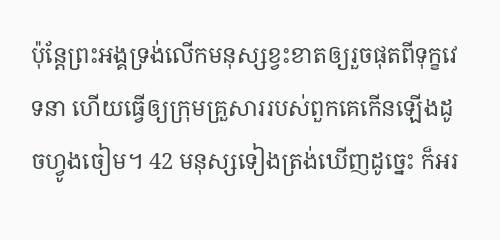ប៉ុន្តែព្រះអង្គទ្រង់លើកមនុស្សខ្វះខាតឲ្យរួចផុតពីទុក្ខវេទនា ហើយធ្វើឲ្យក្រុមគ្រួសាររបស់ពួកគេកើនឡើងដូចហ្វូងចៀម។ 42 មនុស្សទៀងត្រង់ឃើញដូច្នេះ ក៏អរ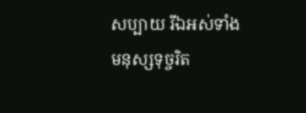សប្បាយ រីឯអស់ទាំងមនុស្សទុច្ចរិត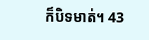ក៏បិទមាត់។ 43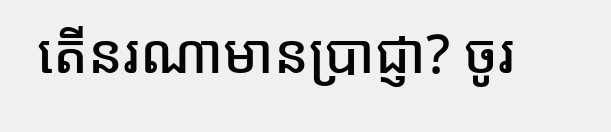តើនរណាមានប្រាជ្ញា? ចូរ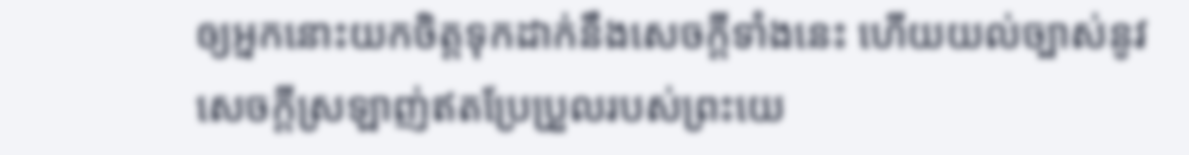ឲ្យអ្នកនោះយកចិត្តទុកដាក់នឹងសេចក្ដីទាំងនេះ ហើយយល់ច្បាស់នូវសេចក្ដីស្រឡាញ់ឥតប្រែប្រួលរបស់ព្រះយេ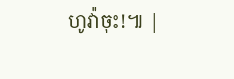ហូវ៉ាចុះ!៕ |